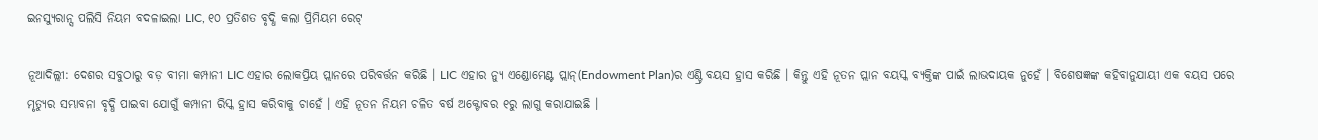ଇନସ୍ୟୁରାନ୍ସ ପଲିସି ନିୟମ ବଦଳାଇଲା LIC, ୧୦ ପ୍ରତିଶତ ବୃଦ୍ଧି କଲା ପ୍ରିମିୟମ ରେଟ୍

ନୂଆଦିଲ୍ଲୀ: ଦେଶର ସବୁଠାରୁ ବଡ଼ ବୀମା କମ୍ପାନୀ LIC ଏହାର ଲୋକପ୍ରିୟ ପ୍ଲାନରେ ପରିବର୍ତ୍ତନ କରିଛି । LIC ଏହାର ନ୍ୟୁ ଏଣ୍ଡୋମେଣ୍ଟ ପ୍ଲାନ୍(Endowment Plan)ର ଏଣ୍ଟ୍ରି ବୟସ ହ୍ରାସ କରିଛି । କିନ୍ତୁ ଏହି ନୂତନ ପ୍ଲାନ ବୟସ୍କ ବ୍ୟକ୍ତିଙ୍କ ପାଇଁ ଲାଭଦାୟକ ନୁହେଁ । ବିଶେଷଜ୍ଞଙ୍କ କହିବାନୁଯାୟୀ ଏକ ବୟସ ପରେ ମୃତ୍ୟୁର ସମ୍ଭାବନା ବୃଦ୍ଧି ପାଇବା ଯୋଗୁଁ କମ୍ପାନୀ ରିସ୍କ ହ୍ରାସ କରିବାକୁ ଚାହେଁ । ଏହି ନୂତନ ନିୟମ ଚଳିତ ବର୍ଷ ଅକ୍ଟୋବର ୧ରୁ ଲାଗୁ କରାଯାଇଛି ।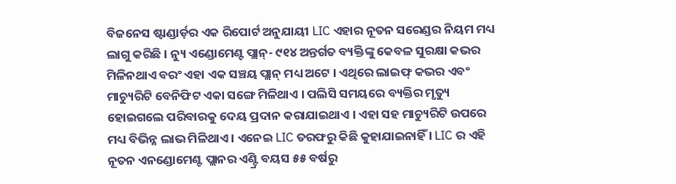ବିଜନେସ ଷ୍ଟାଣ୍ଡାର୍ଡ଼ର ଏକ ରିପୋର୍ଟ ଅନୁଯାୟୀ LIC ଏହାର ନୂତନ ସରେଣ୍ଡର ନିୟମ ମଧ୍ୟ ଲାଗୁ କରିଛି । ନ୍ୟୁ ଏଣ୍ଡୋମେଣ୍ଟ ପ୍ଲାନ୍- ୯୧୪ ଅନ୍ତର୍ଗତ ବ୍ୟକ୍ତିଙ୍କୁ କେବଳ ସୁରକ୍ଷା କଭର ମିଳିନଥାଏ ବରଂ ଏହା ଏକ ସଞ୍ଚୟ ପ୍ଲାନ୍ ମଧ୍ୟ ଅଟେ । ଏଥିରେ ଲାଇଫ୍ କଭର ଏବଂ ମାଚ୍ୟୁରିଟି ବେନିଫିଟ ଏକା ସଙ୍ଗେ ମିଳିଥାଏ । ପଲିସି ସମୟରେ ବ୍ୟକ୍ତିର ମୃତ୍ୟୁ ହୋଇଗଲେ ପରିବାରକୁ ଦେୟ ପ୍ରଦାନ କରାଯାଇଥାଏ । ଏହା ସହ ମାଚ୍ୟୁରିଟି ଉପରେ ମଧ୍ୟ ବିଭିନ୍ନ ଲାଭ ମିଳିଥାଏ । ଏନେଇ LIC ତରଫରୁ କିଛି କୁହାଯାଇନାହିଁ । LIC ର ଏହି ନୂତନ ଏନଣ୍ଡୋମେଣ୍ଟ ପ୍ଲାନର ଏଣ୍ଟ୍ରି ବୟସ ୫୫ ବର୍ଷରୁ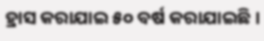ହ୍ରାସ କରାଯାଇ ୫୦ ବର୍ଷ କରାଯାଇଛି ।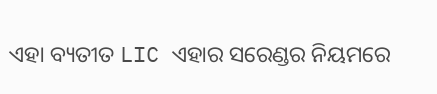ଏହା ବ୍ୟତୀତ LIC ଏହାର ସରେଣ୍ଡର ନିୟମରେ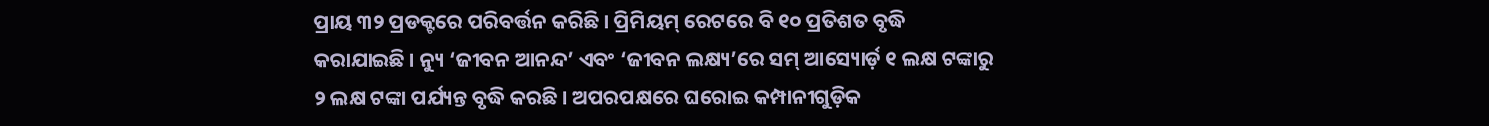ପ୍ରାୟ ୩୨ ପ୍ରଡକ୍ଟରେ ପରିବର୍ତ୍ତନ କରିଛି । ପ୍ରିମିୟମ୍ ରେଟରେ ବି ୧୦ ପ୍ରତିଶତ ବୃଦ୍ଧି କରାଯାଇଛି । ନ୍ୟୁ ‘ଜୀବନ ଆନନ୍ଦ’ ଏବଂ ‘ଜୀବନ ଲକ୍ଷ୍ୟ’ରେ ସମ୍ ଆସ୍ୟୋର୍ଡ଼ ୧ ଲକ୍ଷ ଟଙ୍କାରୁ ୨ ଲକ୍ଷ ଟଙ୍କା ପର୍ଯ୍ୟନ୍ତ ବୃଦ୍ଧି କରଛି । ଅପରପକ୍ଷରେ ଘରୋଇ କମ୍ପାନୀଗୁଡ଼ିକ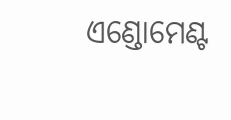ଏଣ୍ଡୋମେଣ୍ଟ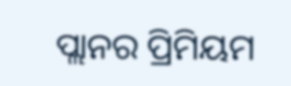ପ୍ଲାନର ପ୍ରିମିୟମ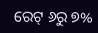ରେଟ୍ ୬ରୁ ୭%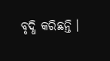ବୃଦ୍ଧି କରିଛନ୍ତି ।